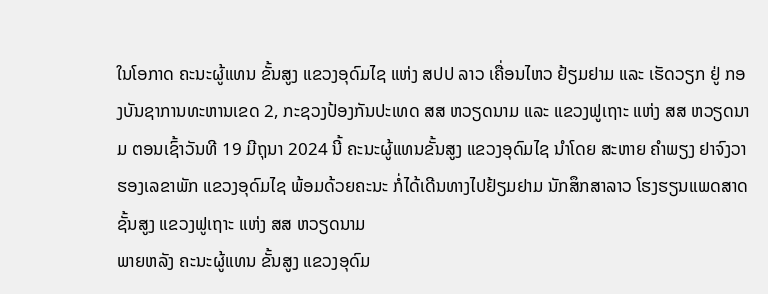ໃນໂອກາດ ຄະນະຜູ້ແທນ ຂັ້ນສູງ ແຂວງອຸດົມໄຊ ແຫ່ງ ສປປ ລາວ ເຄື່ອນໄຫວ ຢ້ຽມຢາມ ແລະ ເຮັດວຽກ ຢູ່ ກອງບັນຊາການທະຫານເຂດ 2, ກະຊວງປ້ອງກັນປະເທດ ສສ ຫວຽດນາມ ແລະ ແຂວງຟູເຖາະ ແຫ່ງ ສສ ຫວຽດນາມ ຕອນເຊົ້າວັນທີ 19 ມີຖຸນາ 2024 ນີ້ ຄະນະຜູ້ແທນຂັ້ນສູງ ແຂວງອຸດົມໄຊ ນຳໂດຍ ສະຫາຍ ຄຳພຽງ ຢາຈົງວາ ຮອງເລຂາພັກ ແຂວງອຸດົມໄຊ ພ້ອມດ້ວຍຄະນະ ກໍ່ໄດ້ເດີນທາງໄປຢ້ຽມຢາມ ນັກສຶກສາລາວ ໂຮງຮຽນແພດສາດ ຊັ້ນສູງ ແຂວງຟູເຖາະ ແຫ່ງ ສສ ຫວຽດນາມ
ພາຍຫລັງ ຄະນະຜູ້ແທນ ຂັ້ນສູງ ແຂວງອຸດົມ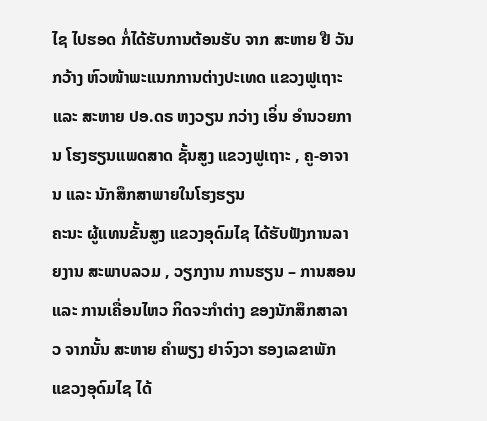ໄຊ ໄປຮອດ ກໍ່ໄດ້ຮັບການຕ້ອນຮັບ ຈາກ ສະຫາຍ ຢື ວັນ ກວ້າງ ຫົວໜ້າພະແນກການຕ່າງປະເທດ ແຂວງຟູເຖາະ ແລະ ສະຫາຍ ປອ.ດຣ ຫງວຽນ ກວ່າງ ເອິ່ນ ອຳນວຍການ ໂຮງຮຽນແພດສາດ ຊັ້ນສູງ ແຂວງຟູເຖາະ , ຄູ-ອາຈານ ແລະ ນັກສຶກສາພາຍໃນໂຮງຮຽນ
ຄະນະ ຜູ້ແທນຂັ້ນສູງ ແຂວງອຸດົມໄຊ ໄດ້ຮັບຟັງການລາຍງານ ສະພາບລວມ , ວຽກງານ ການຮຽນ – ການສອນ ແລະ ການເຄື່ອນໄຫວ ກິດຈະກຳຕ່າງ ຂອງນັກສຶກສາລາວ ຈາກນັ້ນ ສະຫາຍ ຄຳພຽງ ຢາຈົງວາ ຮອງເລຂາພັກ ແຂວງອຸດົມໄຊ ໄດ້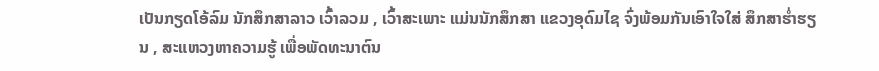ເປັນກຽດໂອ້ລົມ ນັກສຶກສາລາວ ເວົ້າລວມ , ເວົ້າສະເພາະ ແມ່ນນັກສຶກສາ ແຂວງອຸດົມໄຊ ຈົ່ງພ້ອມກັນເອົາໃຈໃສ່ ສຶກສາຮ່ຳຮຽນ , ສະແຫວງຫາຄວາມຮູ້ ເພື່ອພັດທະນາຕົນ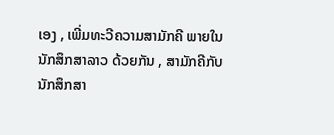ເອງ , ເພີ່ມທະວີຄວາມສາມັກຄີ ພາຍໃນ ນັກສຶກສາລາວ ດ້ວຍກັນ , ສາມັກຄີກັບນັກສຶກສາ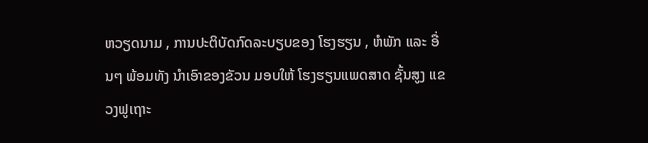ຫວຽດນາມ , ການປະຕິບັດກົດລະບຽບຂອງ ໂຮງຮຽນ , ຫໍພັກ ແລະ ອື່ນໆ ພ້ອມທັງ ນຳເອົາຂອງຂັວນ ມອບໃຫ້ ໂຮງຮຽນແພດສາດ ຊັ້ນສູງ ແຂວງຟູເຖາະ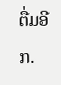ຕື່ມອີກ.